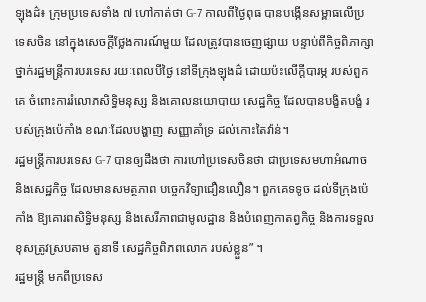ឡុងដ៌៖ ក្រុមប្រទេសទាំង ៧ ហៅកាត់ថា G-7 កាលពីថ្ងៃពុធ បានបង្កើនសម្ពាធលើប្រទេសចិន នៅក្នុងសេចក្តីថ្លែងការណ៍មួយ ដែលត្រូវបានចេញផ្សាយ បន្ទាប់ពីកិច្ចពិភាក្សា ថ្នាក់រដ្ឋមន្រ្តីការបរទេស រយៈពេលបីថ្ងៃ នៅទីក្រុងឡុងដ៌ ដោយប៉ះលើក្តីបារម្ភ របស់ពួកគេ ចំពោះការរំលោភសិទ្ធិមនុស្ស និងគោលនយោបាយ សេដ្ឋកិច្ច ដែលបានបង្ខិតបង្ខំ របស់ក្រុងប៉េកាំង ខណៈដែលបង្ហាញ សញ្ញាគាំទ្រ ដល់កោះតៃវ៉ាន់។
រដ្ឋមន្រ្តីការបរទេស G-7 បានឲ្យដឹងថា ការហៅប្រទេសចិនថា ជាប្រទេសមហាអំណាច និងសេដ្ឋកិច្ច ដែលមានសមត្ថភាព បច្ចេកវិទ្យាជឿនលឿន។ ពួកគេទទូច ដល់ទីក្រុងប៉េកាំង ឱ្យគោរពសិទ្ធិមនុស្ស និងសេរីភាពជាមូលដ្ឋាន និងបំពេញកាតព្វកិច្ច និងការទទួលខុសត្រូវស្របតាម តួនាទី សេដ្ឋកិច្ចពិភពលោក របស់ខ្លួន” ។
រដ្ឋមន្រ្តី មកពីប្រទេស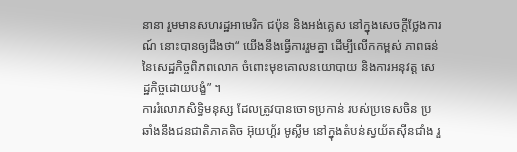នានា រួមមានសហរដ្ឋអាមេរិក ជប៉ុន និងអង់គ្លេស នៅក្នុងសេចក្តីថ្លែងការណ៍ នោះបានឲ្យដឹងថា“ យើងនឹងធ្វើការរួមគ្នា ដើម្បីលើកកម្ពស់ ភាពធន់ នៃសេដ្ឋកិច្ចពិភពលោក ចំពោះមុខគោលនយោបាយ និងការអនុវត្ត សេដ្ឋកិច្ចដោយបង្ខំ” ។
ការរំលោភសិទ្ធិមនុស្ស ដែលត្រូវបានចោទប្រកាន់ របស់ប្រទេសចិន ប្រឆាំងនឹងជនជាតិភាគតិច អ៊ុយហ្គ័រ មូស្លីម នៅក្នុងតំបន់ស្វយ័តស៊ីនជាំង រួ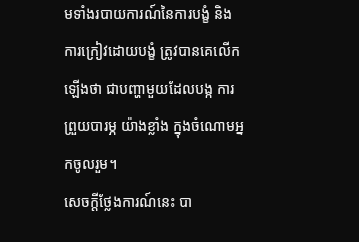មទាំងរបាយការណ៍នៃការបង្ខំ និងការក្រៀវដោយបង្ខំ ត្រូវបានគេលើកឡើងថា ជាបញ្ហាមួយដែលបង្ក ការព្រួយបារម្ភ យ៉ាងខ្លាំង ក្នុងចំណោមអ្នកចូលរួម។
សេចក្តីថ្លែងការណ៍នេះ បា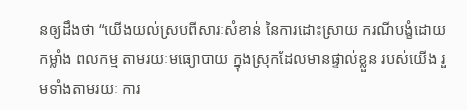នឲ្យដឹងថា “យើងយល់ស្របពីសារៈសំខាន់ នៃការដោះស្រាយ ករណីបង្ខំដោយកម្លាំង ពលកម្ម តាមរយៈមធ្យោបាយ ក្នុងស្រុកដែលមានផ្ទាល់ខ្លួន របស់យើង រួមទាំងតាមរយៈ ការ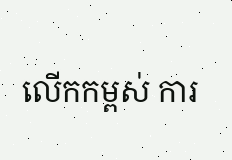លើកកម្ពស់ ការ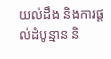យល់ដឹង និងការផ្តល់ដំបូន្មាន និ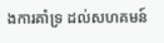ងការគាំទ្រ ដល់សហគមន៍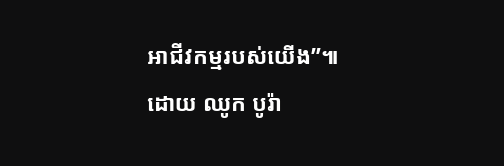អាជីវកម្មរបស់យើង”៕
ដោយ ឈូក បូរ៉ា